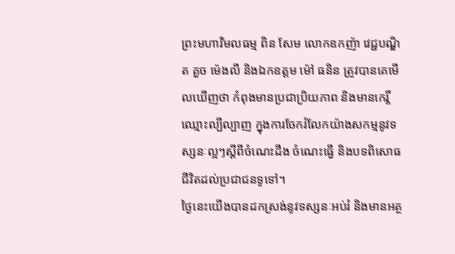ព្រះមហាវិមលធម្ម ពិន សែម លោកឧកញ៉ា វេជ្ជបណ្ឌិត គួច ម៉េងលី និងឯកឧត្តម ម៉ៅ ធនិន ត្រូវបានគេមើលឃើញថា កំពុងមានប្រជាប្រិយភាព និងមានកេរ្តិ៍ឈ្មោះល្បីល្បាញ ក្នុងការចែករំលែកយ៉ាងសកម្មនូវទស្សនៈល្អៗស្ដីពីចំណេះដឹង ចំណេះធ្វើ និងបទពិសោធជីវិតដល់ប្រជាជនទូទៅ។
ថ្ងៃនេះយើងបានដកស្រង់នូវទស្សនៈអប់រំ និងមានអត្ថ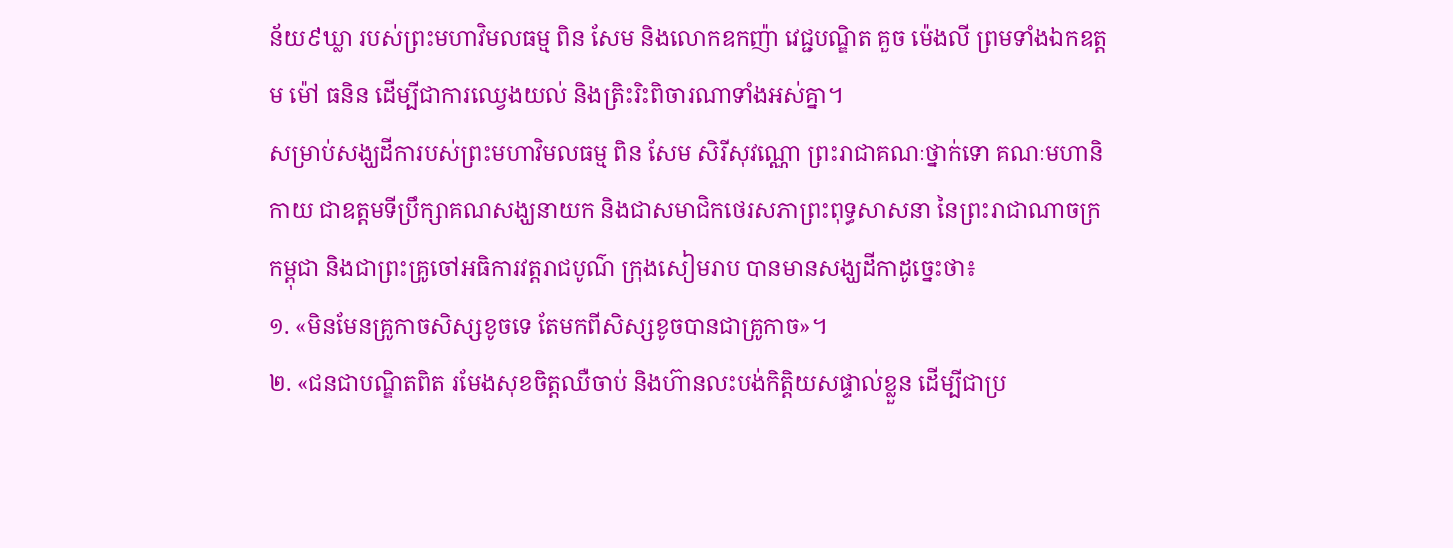ន័យ៩ឃ្លា របស់ព្រះមហាវិមលធម្ម ពិន សែម និងលោកឧកញ៉ា វេជ្ជបណ្ឌិត គួច ម៉េងលី ព្រមទាំងឯកឧត្តម ម៉ៅ ធនិន ដើម្បីជាការឈ្វេងយល់ និងត្រិះរិះពិចារណាទាំងអស់គ្នា។
សម្រាប់សង្ឃដីការបស់ព្រះមហាវិមលធម្ម ពិន សែម សិរីសុវណ្ណោ ព្រះរាជាគណៈថ្នាក់ទោ គណៈមហានិកាយ ជាឧត្ដមទីប្រឹក្សាគណសង្ឃនាយក និងជាសមាជិកថេរសភាព្រះពុទ្ធសាសនា នៃព្រះរាជាណាចក្រកម្ពុជា និងជាព្រះគ្រូចៅអធិការវត្ដរាជបូណ៌ ក្រុងសៀមរាប បានមានសង្ឃដីកាដូច្នេះថា៖
១. «មិនមែនគ្រូកាចសិស្សខូចទេ តែមកពីសិស្សខូចបានជាគ្រូកាច»។
២. «ជនជាបណ្ឌិតពិត រមែងសុខចិត្តឈឺចាប់ និងហ៊ានលះបង់កិត្តិយសផ្ទាល់ខ្លួន ដើម្បីជាប្រ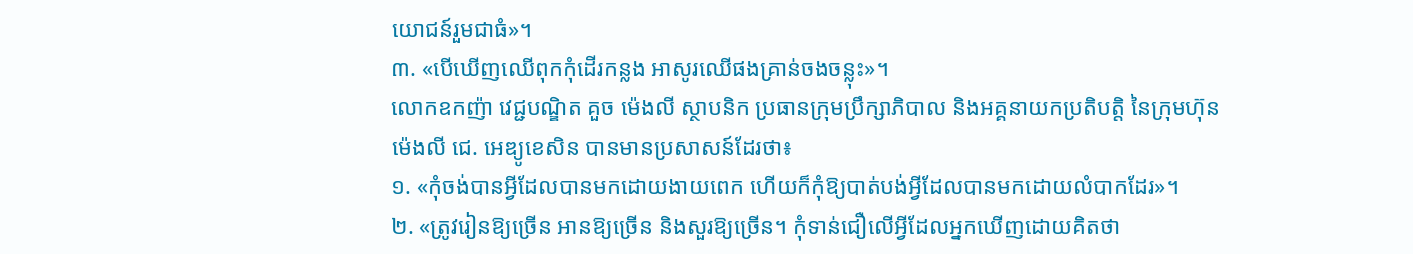យោជន៍រួមជាធំ»។
៣. «បើឃើញឈើពុកកុំដើរកន្លង អាសូរឈើផងគ្រាន់ចងចន្លុះ»។
លោកឧកញ៉ា វេជ្ជបណ្ឌិត គួច ម៉េងលី ស្ថាបនិក ប្រធានក្រុមប្រឹក្សាភិបាល និងអគ្គនាយកប្រតិបត្តិ នៃក្រុមហ៊ុន ម៉េងលី ជេ. អេឌ្យូខេសិន បានមានប្រសាសន៍ដែរថា៖
១. «កុំចង់បានអ្វីដែលបានមកដោយងាយពេក ហើយក៏កុំឱ្យបាត់បង់អ្វីដែលបានមកដោយលំបាកដែរ»។
២. «ត្រូវរៀនឱ្យច្រើន អានឱ្យច្រើន និងសួរឱ្យច្រើន។ កុំទាន់ជឿលើអ្វីដែលអ្នកឃើញដោយគិតថា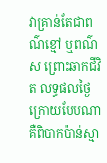វាគ្រាន់តែជាពណ៌ខ្មៅ ឬពណ៌ស ព្រោះឆាកជីវិត លទ្ធផលថ្ងៃក្រោយបែបណា គឺពិបាកប៉ាន់ស្មា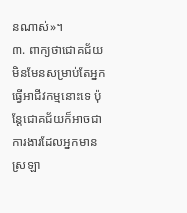នណាស់»។
៣. ពាក្យថាជោគជ័យ មិនមែនសម្រាប់តែអ្នកធ្វើអាជីវកម្មនោះទេ ប៉ុន្តែជោគជ័យក៏អាចជាការងារដែលអ្នកមាន ស្រឡា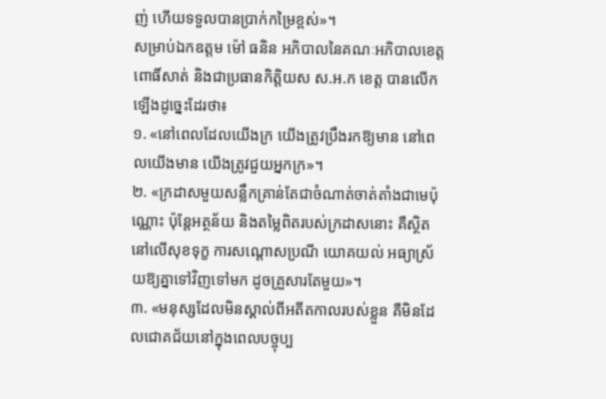ញ់ ហើយទទួលបានប្រាក់កម្រៃខ្ពស់»។
សម្រាប់ឯកឧត្តម ម៉ៅ ធនិន អភិបាលនៃគណៈអភិបាលខេត្តពោធិ៍សាត់ និងជាប្រធានកិត្តិយស ស.អ.ក ខេត្ត បានលើកឡើងដូច្នេះដែរថា៖
១. «នៅពេលដែលយើងក្រ យើងត្រូវប្រឹងរកឱ្យមាន នៅពេលយើងមាន យើងត្រូវជួយអ្នកក្រ»។
២. «ក្រដាសមួយសន្លឹកគ្រាន់តែជាចំណាត់ចាត់តាំងជាមេប៉ុណ្ណោះ ប៉ុន្តែអត្ថន័យ និងតម្លៃពិតរបស់ក្រដាសនោះ គឺស្ថិតនៅលើសុខទុក្ខ ការសណ្តោសប្រណី យោគយល់ អធ្យាស្រ័យឱ្យគ្នាទៅវិញទៅមក ដូចគ្រួសារតែមួយ»។
៣. «មនុស្សដែលមិនស្គាល់ពីអតីតកាលរបស់ខ្លួន គឺមិនដែលជោគជ័យនៅក្នុងពេលបច្ចុប្ប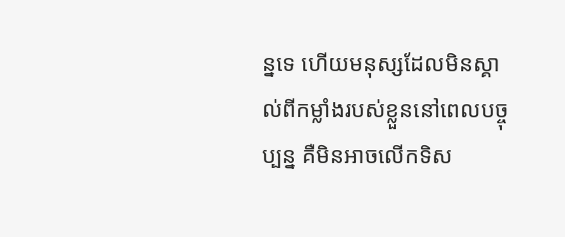ន្នទេ ហើយមនុស្សដែលមិនស្គាល់ពីកម្លាំងរបស់ខ្លួននៅពេលបច្ចុប្បន្ន គឺមិនអាចលើកទិស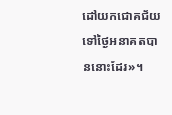ដៅយកជោគជ័យទៅថ្ងៃអនាគតបាននោះដែរ»។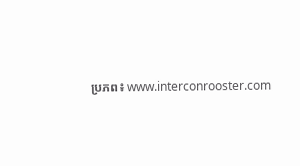ប្រភព៖ www.interconrooster.com